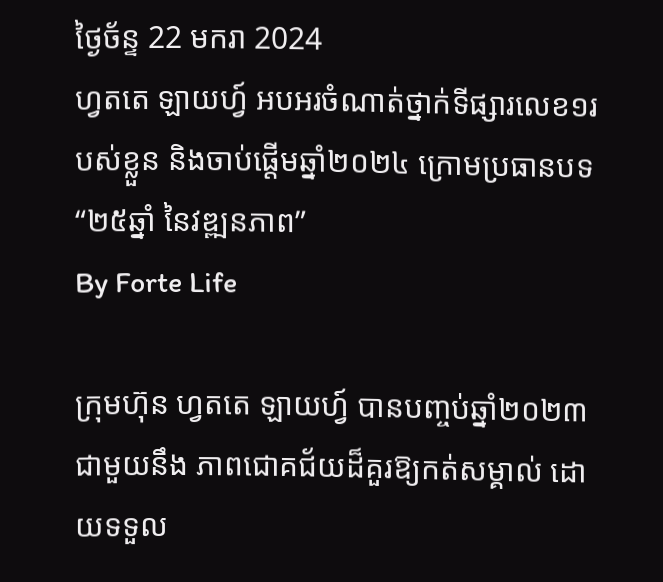ថ្ងៃច័ន្ទ 22 មករា 2024
ហ្វតតេ ឡាយហ្វ៍ អបអរចំណាត់ថ្នាក់ទីផ្សារលេខ១របស់ខ្លួន និងចាប់ផ្តើមឆ្នាំ២០២៤ ក្រោមប្រធានបទ “២៥ឆ្នាំ នៃវឌ្ឍនភាព”
By Forte Life

ក្រុមហ៊ុន ហ្វតតេ ឡាយហ្វ៍ បានបញ្ចប់ឆ្នាំ២០២៣ ជាមួយនឹង ភាពជោគជ័យដ៏គួរឱ្យកត់សម្គាល់ ដោយទទួល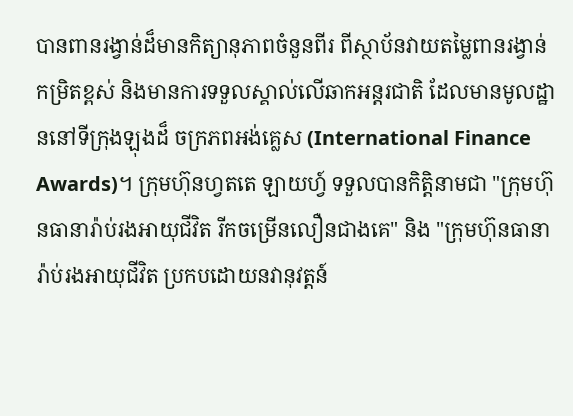បានពានរង្វាន់ដ៏មានកិត្យានុភាពចំនួនពីរ ពីស្ថាប័នវាយតម្លៃពានរង្វាន់កម្រិតខ្ពស់ និងមានការទទួលស្គាល់លើឆាកអន្តរជាតិ ដែលមានមូលដ្ឋាននៅទីក្រុងឡុងដ៏ ចក្រភពអង់គ្លេស (International Finance Awards)។ ក្រុមហ៊ុនហ្វតតេ ឡាយហ្វ៍ ទទួលបានកិត្តិនាមជា "ក្រុមហ៊ុនធានារ៉ាប់រងអាយុជីវិត រីកចម្រើនលឿនជាងគេ" និង "ក្រុមហ៊ុនធានារ៉ាប់រងអាយុជីវិត ប្រកបដោយនវានុវត្តន៍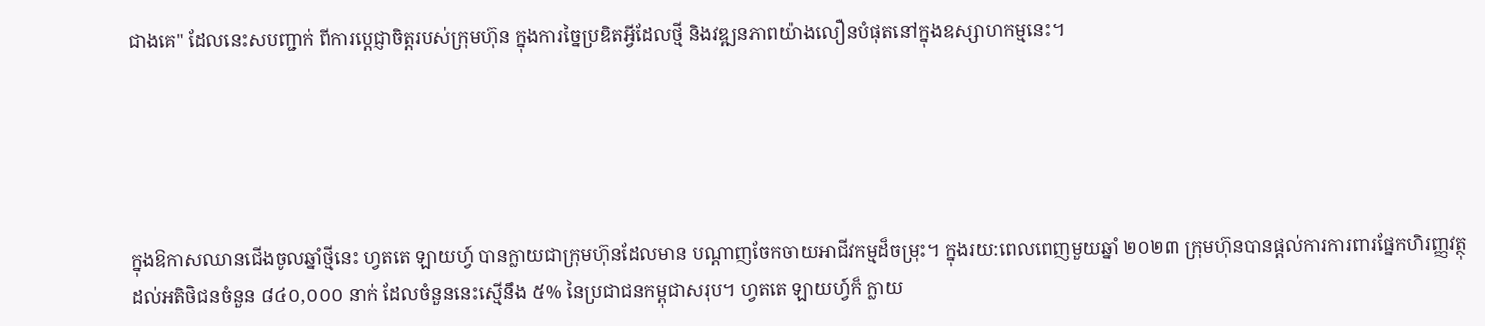ជាងគេ" ដែលនេះសបញ្ជាក់ ពីការប្តេជ្ញាចិត្តរបស់ក្រុមហ៊ុន ក្នុងការច្នៃប្រឌិតអ្វីដែលថ្មី និងវឌ្ឍនភាពយ៉ាងលឿនបំផុតនៅក្នុងឧស្សាហកម្មនេះ។





ក្នុងឱកាសឈានជើងចូលឆ្នាំថ្មីនេះ ហ្វតតេ ឡាយហ្វ៍ បានក្លាយជាក្រុមហ៊ុនដែលមាន បណ្តាញចែកចាយអាជីវកម្មដ៏ចម្រុះ។ ក្នុងរយ:ពេលពេញមួយឆ្នាំ ២០២៣ ក្រុមហ៊ុនបានផ្តល់ការការពារផ្នែកហិរញ្ញវត្ថុដល់អតិថិជនចំនួន ៨៤០,០០០ នាក់ ដែលចំនួននេះស្មើនឹង ៥% នៃប្រជាជនកម្ពុជាសរុប។ ហ្វតតេ ឡាយហ្វ៍ក៏ ក្លាយ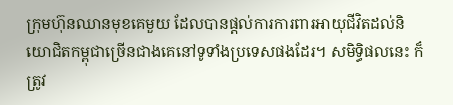ក្រុមហ៊ុនឈានមុខគេមួយ ដែលបានផ្តល់ការការពារអាយុជីវិតដល់និយោជិតកម្ពុជាច្រើនជាងគេនៅទូទាំងប្រទេសផងដែរ។ សមិទ្ធិផលនេះ ក៏ត្រូវ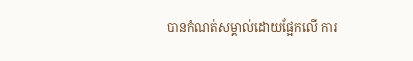បានកំណត់សម្គាល់ដោយផ្អែកលើ ការ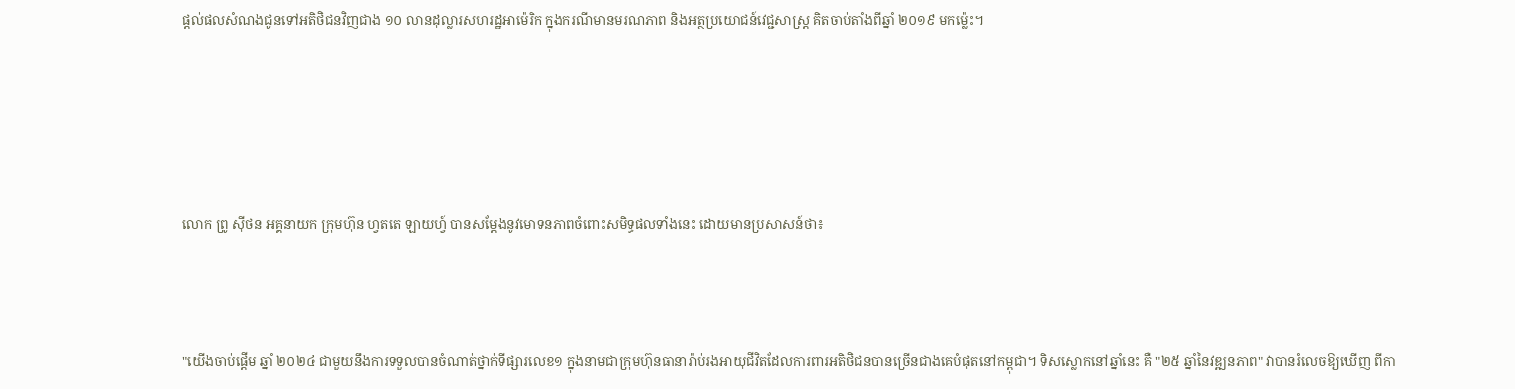ផ្តល់ផលសំណងជូនទៅអតិថិជនវិញជាង ១០ លានដុល្លារសហរដ្ឋអាម៉េរិក ក្នុងករណីមានមរណភាព និងអត្ថប្រយោជន៍វេជ្ជសាស្រ្ត គិតចាប់តាំងពីឆ្នាំ ២០១៩ មកម៉្លេះ។





លោក ព្រូ ស៊ីថន អគ្គនាយក ក្រុមហ៊ុន ហ្វតតេ ឡាយហ្វ៍ បានសម្តែងនូវមោទនភាពចំពោះសមិទ្ធផលទាំងនេះ ដោយមានប្រសាសន៍ថា៖



"យើងចាប់ផ្តើម ឆ្នាំ ២០២៤ ជាមួយនឹងការទទួលបានចំណាត់ថ្នាក់ទីផ្សារលេខ១ ក្នុងនាមជាក្រុមហ៊ុនធានារ៉ាប់រងអាយុជីវិតដែលការពារអតិថិជនបានច្រើនជាងគេបំផុតនៅកម្ពុជា។ ទិសស្លោកនៅឆ្នាំនេះ គឺ "២៥ ឆ្នាំនៃវឌ្ឍនភាព" វាបានរំលេចឱ្យឃើញ ពីកា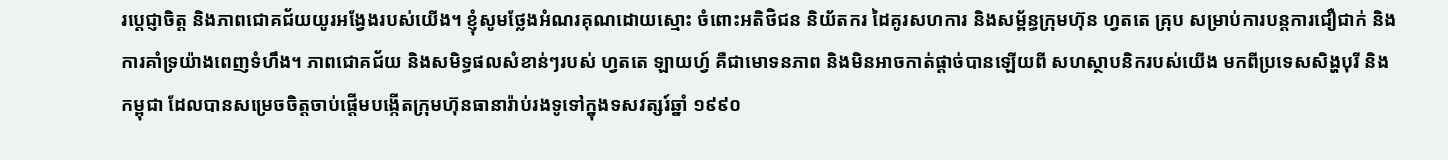រប្តេជ្ញាចិត្ត និងភាពជោគជ័យយូរអង្វែងរបស់យើង។ ខ្ញុំសូមថ្លែងអំណរគុណដោយស្មោះ ចំពោះអតិថិជន និយ័តករ ដៃគូរសហការ និងសម្ព័ន្ធក្រុមហ៊ុន ហ្វតតេ គ្រុប សម្រាប់ការបន្តការជឿជាក់ និងការគាំទ្រយ៉ាងពេញទំហឹង។ ភាពជោគជ័យ និងសមិទ្ធផលសំខាន់ៗរបស់ ហ្វតតេ ឡាយហ្វ៍ គឺជាមោទនភាព និងមិនអាចកាត់ផ្តាច់បានឡើយពី សហស្ថាបនិករបស់យើង មកពីប្រទេសសិង្ហបុរី និងកម្ពុជា ដែលបានសម្រេចចិត្តចាប់ផ្តើមបង្កើតក្រុមហ៊ុនធានារ៉ាប់រងទូទៅក្នុងទសវត្សរ៍ឆ្នាំ ១៩៩០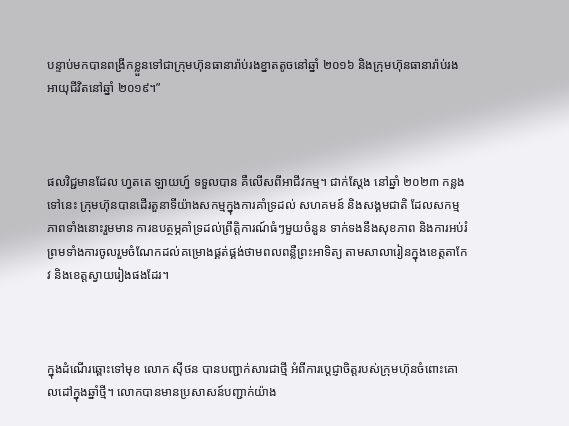បន្ទាប់មកបានពង្រីកខ្លួនទៅជាក្រុមហ៊ុនធានារ៉ាប់រងខ្នាតតូចនៅឆ្នាំ ២០១៦ និងក្រុមហ៊ុនធានារ៉ាប់រងអាយុជីវិតនៅឆ្នាំ ២០១៩។”



ផលវិជ្ជមានដែល ហ្វតតេ ឡាយហ្វ៍ ទទួលបាន គឺលើសពីអាជីវកម្ម។ ជាក់ស្តែង នៅឆ្នាំ ២០២៣ កន្លងទៅនេះ ក្រុមហ៊ុនបានដើរតួនាទីយ៉ាងសកម្មក្នុងការគាំទ្រដល់ សហគមន៍ និងសង្គមជាតិ ដែលសកម្មភាពទាំងនោះរួមមាន ការឧបត្ថម្ភគាំទ្រដល់ព្រឹត្តិការណ៍ធំៗមួយចំនួន ទាក់ទងនឹងសុខភាព និងការអប់រំ ព្រមទាំងការចូលរួមចំណែកដល់គម្រោងផ្គត់ផ្គង់ថាមពលពន្លឺព្រះអាទិត្យ តាមសាលារៀនក្នុងខេត្តតាកែវ និងខេត្តស្វាយរៀងផងដែរ។



ក្នុងដំណើរឆ្ពោះទៅមុខ លោក ស៊ីថន បានបញ្ជាក់សារជាថ្មី អំពីការប្តេជ្ញាចិត្តរបស់ក្រុមហ៊ុនចំពោះគោលដៅក្នុងឆ្នាំថ្មី។ លោកបានមានប្រសាសន៍បញ្ជាក់យ៉ាង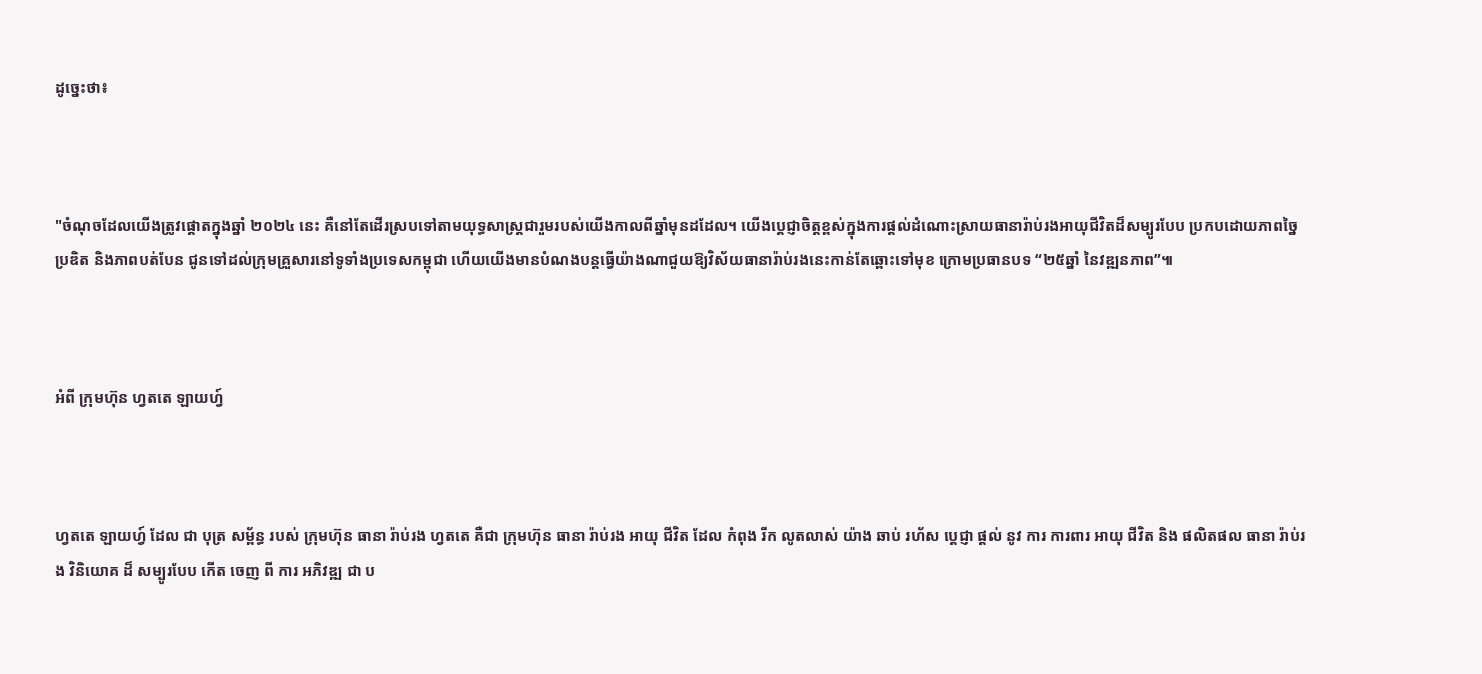ដូច្នេះថា៖



"ចំណុចដែលយើងត្រូវផ្តោតក្នុងឆ្នាំ ២០២៤ នេះ គឺនៅតែដើរស្របទៅតាមយុទ្ធសាស្រ្តជារួមរបស់យើងកាលពីឆ្នាំមុនដដែល។ យើងប្តេជ្ញាចិត្តខ្ពស់ក្នុងការផ្តល់ដំណោះស្រាយធានារ៉ាប់រងអាយុជីវិតដ៏សម្បូរបែប ប្រកបដោយភាពច្នៃប្រឌិត និងភាពបត់បែន ជូនទៅដល់ក្រុមគ្រួសារនៅទូទាំងប្រទេសកម្ពុជា ហើយយើងមានបំណងបន្តធ្វើយ៉ាងណាជួយឱ្យវិស័យធានារ៉ាប់រងនេះកាន់តែឆ្ពោះទៅមុខ ក្រោមប្រធានបទ “២៥ឆ្នាំ នៃវឌ្ឍនភាព”៕



អំពី ក្រុមហ៊ុន ហ្វតតេ ឡាយហ្វ៍



ហ្វតតេ ឡាយហ្វ៍ ដែល ជា បុត្រ សម័្ពន្ធ របស់ ក្រុមហ៊ុន ធានា រ៉ាប់រង ហ្វតតេ គឺជា ក្រុមហ៊ុន ធានា រ៉ាប់រង អាយុ ជីវិត ដែល កំពុង រីក លូតលាស់ យ៉ាង ឆាប់ រហ័ស ប្តេជ្ញា ផ្តល់ នូវ ការ ការពារ អាយុ ជីវិត និង ផលិតផល ធានា រ៉ាប់រង វិនិយោគ ដ៏ សម្បូរបែប កើត ចេញ ពី ការ អភិវឌ្ឍ ជា ប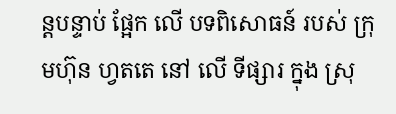ន្តបន្ទាប់ ផ្អែក លើ បទពិសោធន៍ របស់ ក្រុមហ៊ុន ហ្វតតេ នៅ លើ ទីផ្សារ ក្នុង ស្រុ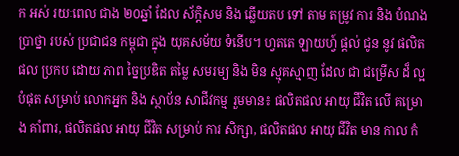ក អស់ រយៈពេល ជាង ២០ឆ្នាំ ដែល ស័ក្តិសម និង ឆ្លើយតប ទៅ តាម តម្រូវ ការ និង បំណង ប្រាថ្នា របស់ ប្រជាជន កម្ពុជា ក្នុង យុគសម័យ ទំនើប។ ហ្វតតេ ឡាយហ្វ៍ ផ្តល់ ជូន នូវ ផលិតផល ប្រកប ដោយ ភាព ច្នៃប្រឌិត តម្លៃ សមរម្យ និង មិន ស្មុគស្មាញ ដែល ជា ជម្រើស ដ៏ ល្អ បំផុត សម្រាប់ លោកអ្នក និង ស្ថាប័ន សាជីវកម្ម រួមមាន៖ ផលិតផល អាយុ ជីវិត លើ គម្រោង គាំពារ, ផលិតផល អាយុ ជីវិត សម្រាប់ ការ សិក្សា, ផលិតផល អាយុ ជីវិត មាន កាល កំ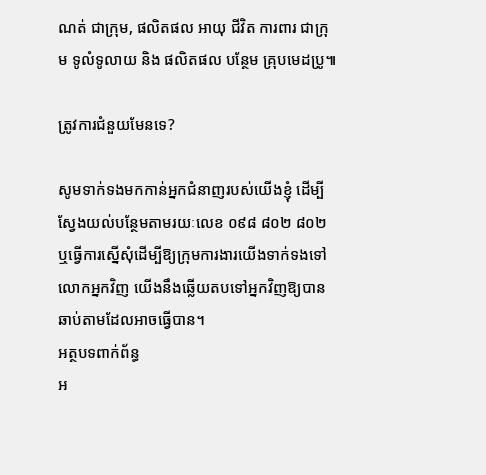ណត់ ជាក្រុម, ផលិតផល អាយុ ជីវិត ការពារ ជាក្រុម ទូលំទូលាយ និង ផលិតផល បន្ថែម គ្រុបមេដប្រូ៕

ត្រូវការជំនួយមែនទេ?

សូមទាក់ទងមកកាន់អ្នកជំនាញរបស់យើងខ្ញុំ ដើម្បីស្វែងយល់បន្ថែមតាមរយៈលេខ ០៩៨ ៨០២ ៨០២ ឬធ្វើការស្នើសុំដើម្បីឱ្យក្រុមការងារយើងទាក់ទងទៅលោកអ្នកវិញ យើងនឹងឆ្លើយតបទៅអ្នកវិញឱ្យបានឆាប់តាមដែលអាចធ្វើបាន។
អត្ថបទពាក់ព័ន្ធ
អ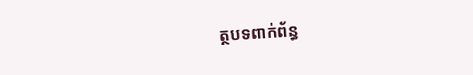ត្ថបទពាក់ព័ន្ធ